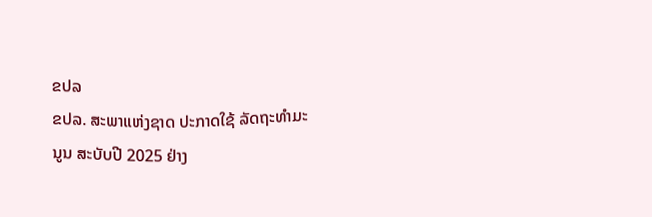ຂປລ
ຂປລ. ສະພາແຫ່ງຊາດ ປະກາດໃຊ້ ລັດຖະທຳມະນູນ ສະບັບປີ 2025 ຢ່າງ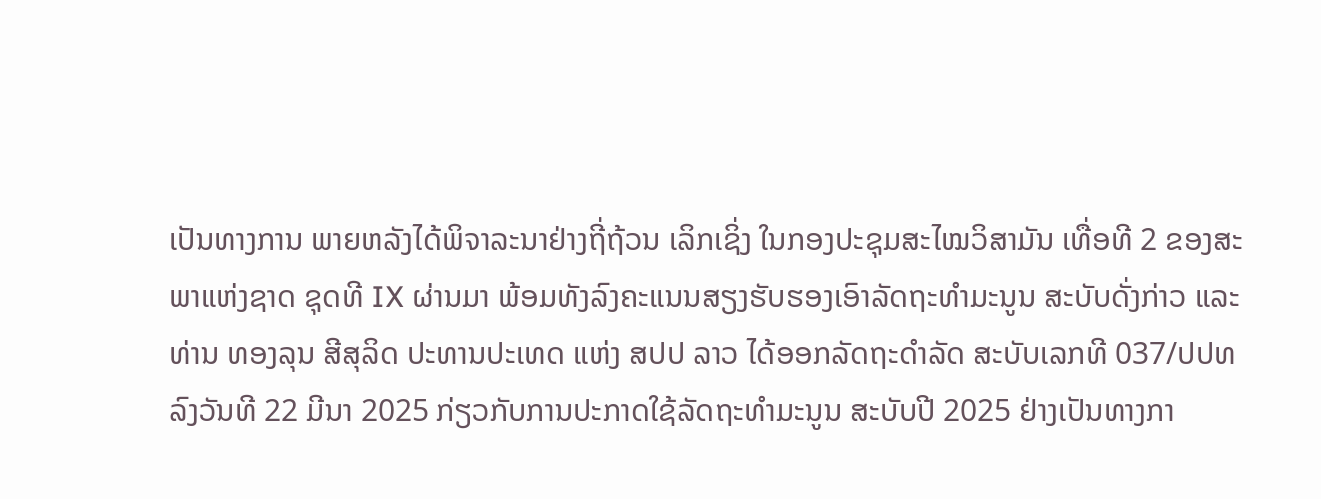ເປັນທາງການ ພາຍຫລັງໄດ້ພິຈາລະນາຢ່າງຖີ່ຖ້ວນ ເລິກເຊິ່ງ ໃນກອງປະຊຸມສະໄໝວິສາມັນ ເທື່ອທີ 2 ຂອງສະພາແຫ່ງຊາດ ຊຸດທີ IX ຜ່ານມາ ພ້ອມທັງລົງຄະແນນສຽງຮັບຮອງເອົາລັດຖະທຳມະນູນ ສະບັບດັ່ງກ່າວ ແລະ ທ່ານ ທອງລຸນ ສີສຸລິດ ປະທານປະເທດ ແຫ່ງ ສປປ ລາວ ໄດ້ອອກລັດຖະດຳລັດ ສະບັບເລກທີ 037/ປປທ ລົງວັນທີ 22 ມີນາ 2025 ກ່ຽວກັບການປະກາດໃຊ້ລັດຖະທຳມະນູນ ສະບັບປີ 2025 ຢ່າງເປັນທາງກາ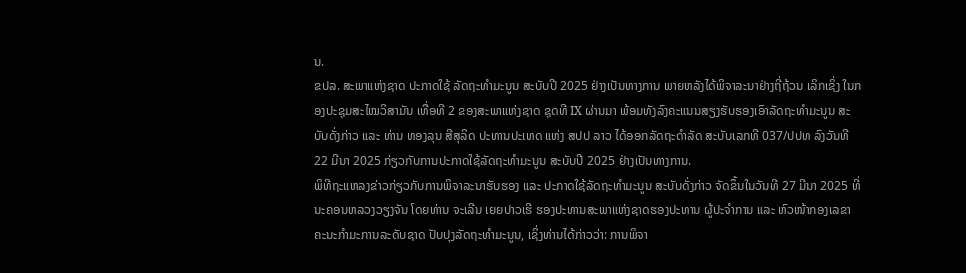ນ.
ຂປລ. ສະພາແຫ່ງຊາດ ປະກາດໃຊ້ ລັດຖະທຳມະນູນ ສະບັບປີ 2025 ຢ່າງເປັນທາງການ ພາຍຫລັງໄດ້ພິຈາລະນາຢ່າງຖີ່ຖ້ວນ ເລິກເຊິ່ງ ໃນກອງປະຊຸມສະໄໝວິສາມັນ ເທື່ອທີ 2 ຂອງສະພາແຫ່ງຊາດ ຊຸດທີ IX ຜ່ານມາ ພ້ອມທັງລົງຄະແນນສຽງຮັບຮອງເອົາລັດຖະທຳມະນູນ ສະບັບດັ່ງກ່າວ ແລະ ທ່ານ ທອງລຸນ ສີສຸລິດ ປະທານປະເທດ ແຫ່ງ ສປປ ລາວ ໄດ້ອອກລັດຖະດຳລັດ ສະບັບເລກທີ 037/ປປທ ລົງວັນທີ 22 ມີນາ 2025 ກ່ຽວກັບການປະກາດໃຊ້ລັດຖະທຳມະນູນ ສະບັບປີ 2025 ຢ່າງເປັນທາງການ.
ພິທີຖະແຫລງຂ່າວກ່ຽວກັບການພິຈາລະນາຮັບຮອງ ແລະ ປະກາດໃຊ້ລັດຖະທຳມະນູນ ສະບັບດັ່ງກ່າວ ຈັດຂຶ້ນໃນວັນທີ 27 ມີນາ 2025 ທີ່ນະຄອນຫລວງວຽງຈັນ ໂດຍທ່ານ ຈະເລີນ ເຍຍປາວເຮີ ຮອງປະທານສະພາແຫ່ງຊາດຮອງປະທານ ຜູ້ປະຈຳການ ແລະ ຫົວໜ້າກອງເລຂາ ຄະນະກຳມະການລະດັບຊາດ ປັບປຸງລັດຖະທຳມະນູນ, ເຊິ່ງທ່ານໄດ້ກ່າວວ່າ: ການພິຈາ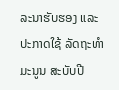ລະນາຮັບຮອງ ແລະ ປະກາດໃຊ້ ລັດຖະທຳມະນູນ ສະບັບປີ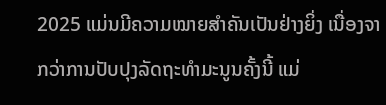2025 ແມ່ນມີຄວາມໝາຍສຳຄັນເປັນຢ່າງຍິ່ງ ເນື່ອງຈາກວ່າການປັບປຸງລັດຖະທໍາມະນູນຄັ້ງນີ້ ແມ່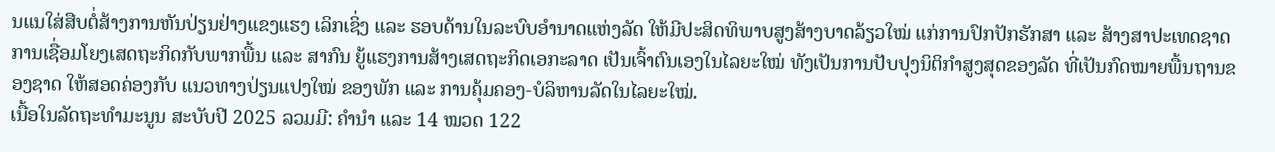ນແນໃສ່ສືບຕໍ່ສ້າງການຫັນປ່ຽນຢ່າງແຂງແຮງ ເລິກເຊິ່ງ ແລະ ຮອບດ້ານໃນລະບົບອໍານາດແຫ່ງລັດ ໃຫ້ມີປະສິດທິພາບສູງສ້າງບາດລ້ຽວໃໝ່ ແກ່ການປົກປັກຮັກສາ ແລະ ສ້າງສາປະເທດຊາດ ການເຊື່ອມໂຍງເສດຖະກິດກັບພາກພື້ນ ແລະ ສາກົນ ຍູ້ແຮງການສ້າງເສດຖະກິດເອກະລາດ ເປັນເຈົ້າຕົນເອງໃນໄລຍະໃໝ່ ທັງເປັນການປັບປຸງນິຕິກໍາສູງສຸດຂອງລັດ ທີ່ເປັນກົດໝາຍພື້ນຖານຂອງຊາດ ໃຫ້ສອດຄ່ອງກັບ ແນວທາງປ່ຽນແປງໃໝ່ ຂອງພັກ ແລະ ການຄຸ້ມຄອງ-ບໍລິຫານລັດໃນໄລຍະໃໝ່.
ເນື້ອໃນລັດຖະທຳມະນູນ ສະບັບປີ 2025 ລວມມີ: ຄຳນໍາ ແລະ 14 ໝວດ 122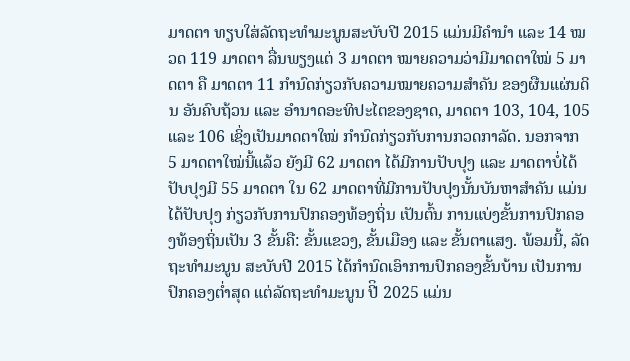ມາດຕາ ທຽບໃສ່ລັດຖະທໍາມະນູນສະບັບປີ 2015 ແມ່ນມີຄຳນໍາ ແລະ 14 ໝວດ 119 ມາດຕາ ລື່ນພຽງແຕ່ 3 ມາດຕາ ໝາຍຄວາມວ່າມີມາດຕາໃໝ່ 5 ມາດຕາ ຄື ມາດຕາ 11 ກຳນົດກ່ຽວກັບຄວາມໝາຍຄວາມສຳຄັນ ຂອງຜືນແຜ່ນດິນ ອັນຄົບຖ້ວນ ແລະ ອຳນາດອະທິປະໄຕຂອງຊາດ, ມາດຕາ 103, 104, 105 ແລະ 106 ເຊິ່ງເປັນມາດຕາໃໝ່ ກຳນົດກ່ຽວກັບການກວດກາລັດ. ນອກຈາກ 5 ມາດຕາໃໝ່ນີ້ແລ້ວ ຍັງມີ 62 ມາດຕາ ໄດ້ມີການປັບປຸງ ແລະ ມາດຕາບໍ່ໄດ້ປັບປຸງມີ 55 ມາດຕາ ໃນ 62 ມາດຕາທີ່ມີການປັບປຸງນັ້ນບັນຫາສໍາຄັນ ແມ່ນໄດ້ປັບປຸງ ກ່ຽວກັບການປົກຄອງທ້ອງຖິ່ນ ເປັນຕົ້ນ ການແບ່ງຂັ້ນການປົກຄອງທ້ອງຖິ່ນເປັນ 3 ຂັ້ນຄື: ຂັ້ນແຂວງ, ຂັ້ນເມືອງ ແລະ ຂັ້ນຕາແສງ. ພ້ອມນີ້, ລັດຖະທຳມະນູນ ສະບັບປີ 2015 ໄດ້ກຳນົດເອົາການປົກຄອງຂັ້ນບ້ານ ເປັນການປົກຄອງຕ່ຳສຸດ ແຕ່ລັດຖະທຳມະນູນ ປີິ 2025 ແມ່ນ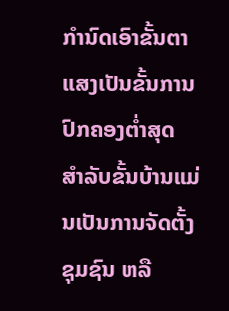ກຳນົດເອົາຂັ້ນຕາແສງເປັນຂັ້ນການປົກຄອງຕ່ຳສຸດ ສຳລັບຂັ້ນບ້ານແມ່ນເປັນການຈັດຕັ້ງຊຸມຊົນ ຫລື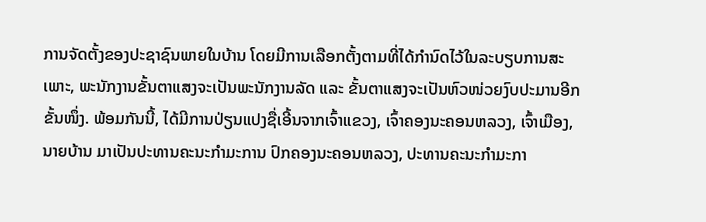ການຈັດຕັ້ງຂອງປະຊາຊົນພາຍໃນບ້ານ ໂດຍມີການເລືອກຕັ້ງຕາມທີ່ໄດ້ກຳນົດໄວ້ໃນລະບຽບການສະເພາະ, ພະນັກງານຂັ້ນຕາແສງຈະເປັນພະນັກງານລັດ ແລະ ຂັ້ນຕາແສງຈະເປັນຫົວໜ່ວຍງົບປະມານອີກຂັ້ນໜຶ່ງ. ພ້ອມກັນນີ້, ໄດ້ມີການປ່ຽນແປງຊື່ເອີ້ນຈາກເຈົ້າແຂວງ, ເຈົ້າຄອງນະຄອນຫລວງ, ເຈົ້າເມືອງ, ນາຍບ້ານ ມາເປັນປະທານຄະນະກຳມະການ ປົກຄອງນະຄອນຫລວງ, ປະທານຄະນະກຳມະກາ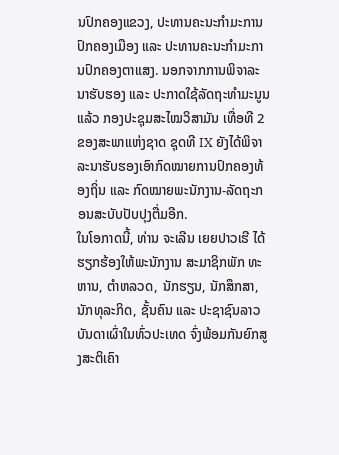ນປົກຄອງແຂວງ, ປະທານຄະນະກຳມະການປົກຄອງເມືອງ ແລະ ປະທານຄະນະກຳມະການປົກຄອງຕາແສງ. ນອກຈາກການພິຈາລະນາຮັບຮອງ ແລະ ປະກາດໃຊ້ລັດຖະທຳມະນູນແລ້ວ ກອງປະຊຸມສະໄໝວິສາມັນ ເທື່ອທີ 2 ຂອງສະພາແຫ່ງຊາດ ຊຸດທີ IX ຍັງໄດ້ພິຈາລະນາຮັບຮອງເອົາກົດໝາຍການປົກຄອງທ້ອງຖິ່ນ ແລະ ກົດໝາຍພະນັກງານ-ລັດຖະກອນສະບັບປັບປຸງຕື່ມອີກ.
ໃນໂອກາດນີ້, ທ່ານ ຈະເລີນ ເຍຍປາວເຮີ ໄດ້ຮຽກຮ້ອງໃຫ້ພະນັກງານ ສະມາຊິກພັກ ທະຫານ, ຕຳຫລວດ, ນັກຮຽນ, ນັກສຶກສາ, ນັກທຸລະກິດ, ຊັ້ນຄົນ ແລະ ປະຊາຊົນລາວບັນດາເຜົ່າໃນທົ່ວປະເທດ ຈົ່ງພ້ອມກັນຍົກສູງສະຕິເຄົາ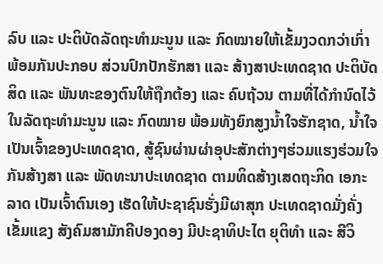ລົບ ແລະ ປະຕິບັດລັດຖະທຳມະນູນ ແລະ ກົດໝາຍໃຫ້ເຂັ້ມງວດກວ່າເກົ່າ ພ້ອມກັນປະກອບ ສ່ວນປົກປັກຮັກສາ ແລະ ສ້າງສາປະເທດຊາດ ປະຕິບັດສິດ ແລະ ພັນທະຂອງຕົນໃຫ້ຖືກຕ້ອງ ແລະ ຄົບຖ້ວນ ຕາມທີ່ໄດ້ກຳນົດໄວ້ໃນລັດຖະທຳມະນູນ ແລະ ກົດໝາຍ ພ້ອມທັງຍົກສູງນ້ຳໃຈຮັກຊາດ, ນ້ຳໃຈເປັນເຈົ້າຂອງປະເທດຊາດ, ສູ້ຊົນຜ່ານຜ່າອຸປະສັກຕ່າງໆຮ່ວມແຮງຮ່ວມໃຈກັນສ້າງສາ ແລະ ພັດທະນາປະເທດຊາດ ຕາມທິດສ້າງເສດຖະກິດ ເອກະລາດ ເປັນເຈົ້າຕົນເອງ ເຮັດໃຫ້ປະຊາຊົນຮັ່ງມີຜາສຸກ ປະເທດຊາດມັ່ງຄັ່ງເຂັ້ມແຂງ ສັງຄົມສາມັກຄີປອງດອງ ມີປະຊາທິປະໄຕ ຍຸຕິທຳ ແລະ ສີວິ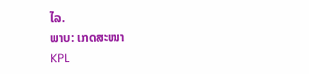ໄລ.
ພາບ: ເກດສະໜາ
KPL